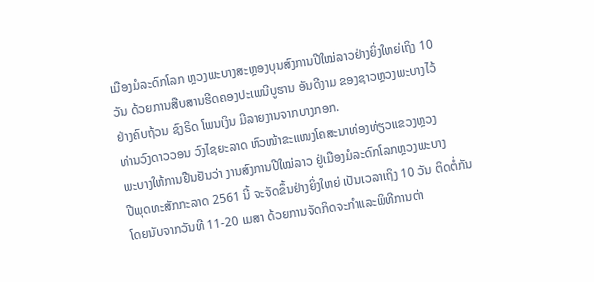ເມືອງມໍລະດົກໂລກ ຫຼວງພະບາງສະຫຼອງບຸນສົງການປີໃໝ່ລາວຢ່າງຍິ່ງໃຫຍ່ເຖິງ 10
ວັນ ດ້ວຍການສືບສານຮີດຄອງປະເພນີບູຮານ ອັນດີງາມ ຂອງຊາວຫຼວງພະບາງໄວ້
ຢ່າງຄົບຖ້ວນ ຊົງຣິດ ໂພນເງິນ ມີລາຍງານຈາກບາງກອກ.
ທ່ານວົງດາວວອນ ວົງໄຊຍະລາດ ຫົວໜ້າຂະແໜງໂຄສະນາທ່ອງທ່ຽວແຂວງຫຼວງ
ພະບາງໃຫ້ການຢືນຢັນວ່າ ງານສົງການປີໃໝ່ລາວ ຢູ່ເມືອງມໍລະດົກໂລກຫຼວງພະບາງ
ປີພຸດທະສັກກະລາດ 2561 ນີ້ ຈະຈັດຂຶ້ນຢ່າງຍິ່ງໃຫຍ່ ເປັນເວລາເຖິງ 10 ວັນ ຕິດຕໍ່ກັນ
ໂດຍນັບຈາກວັນທີ 11-20 ເມສາ ດ້ວຍການຈັດກິດຈະກຳແລະພິທີການຕ່າ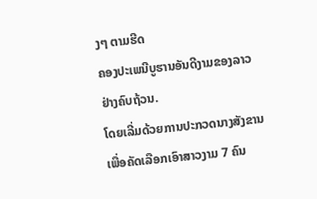ງໆ ຕາມຮີດ
ຄອງປະເພນີບູຮານອັນດີງາມຂອງລາວຢ່າງຄົບຖ້ວນ.
ໂດຍເລີ່ມດ້ວຍການປະກວດນາງສັງຂານ ເພື່ອຄັດເລືອກເອົາສາວງາມ 7 ຄົນ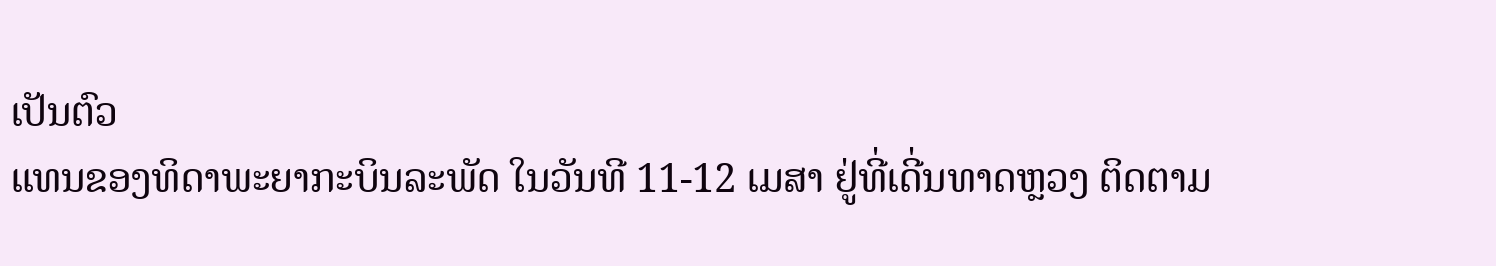ເປັນຕົວ
ແທນຂອງທິດາພະຍາກະບິນລະພັດ ໃນວັນທີ 11-12 ເມສາ ຢູ່ທີ່ເດີ່ນທາດຫຼວງ ຕິດຕາມ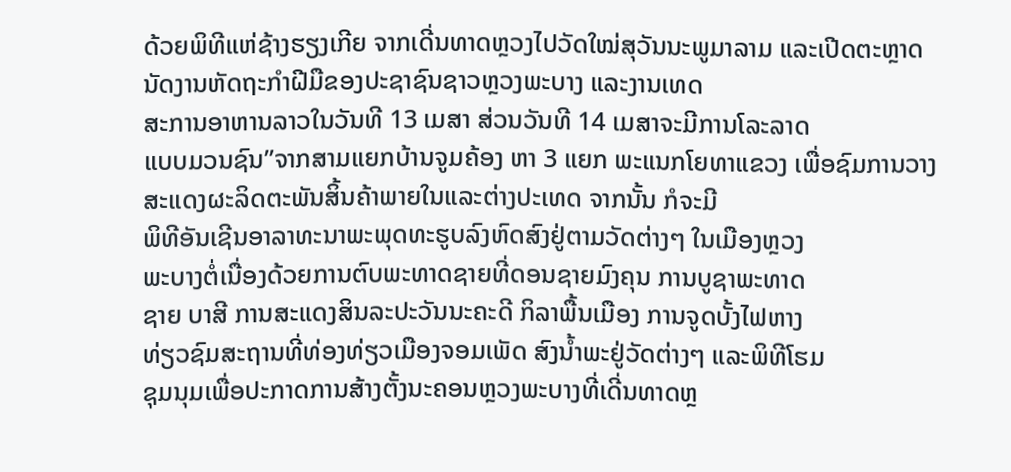ດ້ວຍພິທີແຫ່ຊ້າງຮຽງເກີຍ ຈາກເດີ່ນທາດຫຼວງໄປວັດໃໝ່ສຸວັນນະພູມາລາມ ແລະເປີດຕະຫຼາດນັດງານຫັດຖະກຳຝີມືຂອງປະຊາຊົນຊາວຫຼວງພະບາງ ແລະງານເທດ
ສະການອາຫານລາວໃນວັນທີ 13 ເມສາ ສ່ວນວັນທີ 14 ເມສາຈະມີການໂລະລາດ
ແບບມວນຊົນ”ຈາກສາມແຍກບ້ານຈູມຄ້ອງ ຫາ 3 ແຍກ ພະແນກໂຍທາແຂວງ ເພື່ອຊົມການວາງສະແດງຜະລິດຕະພັນສິ້ນຄ້າພາຍໃນແລະຕ່າງປະເທດ ຈາກນັ້ນ ກໍຈະມີ
ພິທີອັນເຊີນອາລາທະນາພະພຸດທະຮູບລົງຫົດສົງຢູ່ຕາມວັດຕ່າງໆ ໃນເມືອງຫຼວງ
ພະບາງຕໍ່ເນື່ອງດ້ວຍການຕົບພະທາດຊາຍທີ່ດອນຊາຍມົງຄຸນ ການບູຊາພະທາດ
ຊາຍ ບາສີ ການສະແດງສິນລະປະວັນນະຄະດີ ກິລາພື້ນເມືອງ ການຈູດບັ້ງໄຟຫາງ
ທ່ຽວຊົມສະຖານທີ່ທ່ອງທ່ຽວເມືອງຈອມເພັດ ສົງນ້ຳພະຢູ່ວັດຕ່າງໆ ແລະພິທີໂຮມ
ຊຸມນຸມເພື່ອປະກາດການສ້າງຕັ້ງນະຄອນຫຼວງພະບາງທີ່ເດີ່ນທາດຫຼ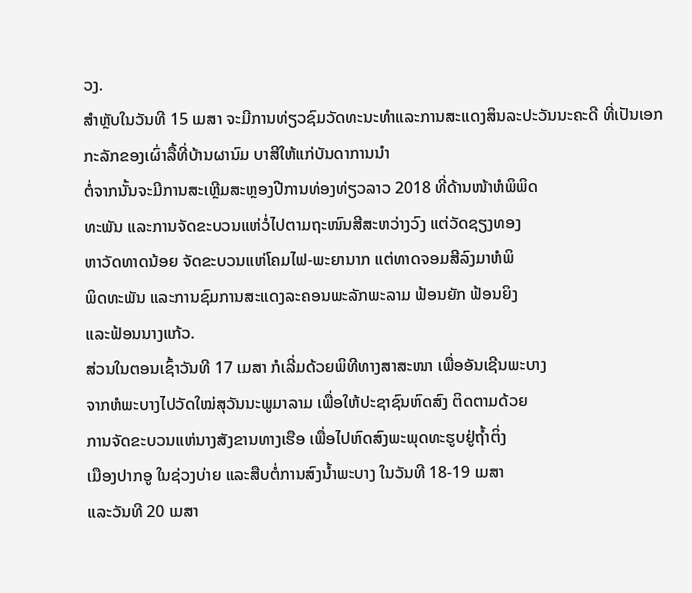ວງ.
ສຳຫຼັບໃນວັນທີ 15 ເມສາ ຈະມີການທ່ຽວຊົມວັດທະນະທຳແລະການສະແດງສິນລະປະວັນນະຄະດີ ທີ່ເປັນເອກກະລັກຂອງເຜົ່າລື້ທີ່ບ້ານຜານົມ ບາສີໃຫ້ແກ່ບັນດາການນຳ
ຕໍ່ຈາກນັ້ນຈະມີການສະເຫຼີມສະຫຼອງປີການທ່ອງທ່ຽວລາວ 2018 ທີ່ດ້ານໜ້າຫໍພິພິດ
ທະພັນ ແລະການຈັດຂະບວນແຫ່ວໍ່ໄປຕາມຖະໜົນສີສະຫວ່າງວົງ ແຕ່ວັດຊຽງທອງ
ຫາວັດທາດນ້ອຍ ຈັດຂະບວນແຫ່ໂຄມໄຟ-ພະຍານາກ ແຕ່ທາດຈອມສີລົງມາຫໍພິ
ພິດທະພັນ ແລະການຊົມການສະແດງລະຄອນພະລັກພະລາມ ຟ້ອນຍັກ ຟ້ອນຍິງ
ແລະຟ້ອນນາງແກ້ວ.
ສ່ວນໃນຕອນເຊົ້າວັນທີ 17 ເມສາ ກໍເລີ່ມດ້ວຍພິທີທາງສາສະໜາ ເພື່ອອັນເຊີນພະບາງ
ຈາກຫໍພະບາງໄປວັດໃໝ່ສຸວັນນະພູມາລາມ ເພື່ອໃຫ້ປະຊາຊົນຫົດສົງ ຕິດຕາມດ້ວຍ
ການຈັດຂະບວນແຫ່ນາງສັງຂານທາງເຮືອ ເພື່ອໄປຫົດສົງພະພຸດທະຮູບຢູ່ຖ້ຳຕິ່ງ
ເມືອງປາກອູ ໃນຊ່ວງບ່າຍ ແລະສືບຕໍ່ການສົງນ້ຳພະບາງ ໃນວັນທີ 18-19 ເມສາ
ແລະວັນທີ 20 ເມສາ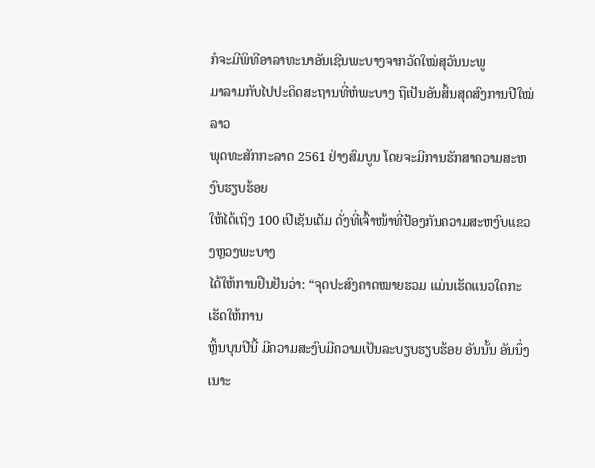ກໍຈະມີພິທີອາລາທະນາອັນເຊີນພະບາງຈາກວັດໃໝ່ສຸວັນນະພູ
ມາລາມກັບໄປປະດິດສະຖານທີ່ຫໍພະບາງ ຖືເປັນອັນສິ້ນສຸດສົງການປີໃໝ່ລາວ
ພຸດທະສັກກະລາດ 2561 ຢ່າງສົມບູນ ໂດຍຈະມີການຮັກສາຄວາມສະຫງົບຮຽບຮ້ອຍ
ໃຫ້ໄດ້ເຖິງ 100 ເປີເຊັນເຕັມ ດັ່ງທີ່ເຈົ້າໜ້າທີ່ປ້ອງກັນຄວາມສະຫງົບແຂວງຫຼວງພະບາງ
ໄດ້ໃຫ້ການຢືນຢັນວ່າ: “ຈຸດປະສົງຄາດໝາຍຮວມ ແມ່ນເຮັດແນວໃດກະເຮັດໃຫ້ການ
ຫຼິ້ນບຸນປີນີ້ ມີຄວາມສະງົບມີຄວາມເປັນລະບຽບຮຽບຮ້ອຍ ອັນນັ້ນ ອັນນຶ່ງເນາະ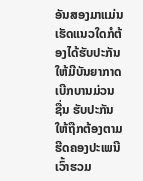ອັນສອງມາແມ່ນ ເຮັດແນວໃດກໍຕ້ອງໄດ້ຮັບປະກັນໃຫ້ມີບັນຍາກາດເບີກບານມ່ວນ
ຊື່ນ ຮັບປະກັນໃຫ້ຖືກຕ້ອງຕາມຮີດຄອງປະເພນີ ເວົ້າຮວມ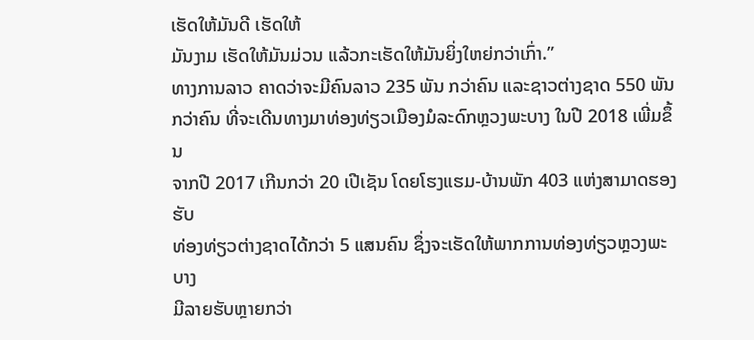ເຮັດໃຫ້ມັນດີ ເຮັດໃຫ້
ມັນງາມ ເຮັດໃຫ້ມັນມ່ວນ ແລ້ວກະເຮັດໃຫ້ມັນຍິ່ງໃຫຍ່ກວ່າເກົ່າ.”
ທາງການລາວ ຄາດວ່າຈະມີຄົນລາວ 235 ພັນ ກວ່າຄົນ ແລະຊາວຕ່າງຊາດ 550 ພັນ
ກວ່າຄົນ ທີ່ຈະເດີນທາງມາທ່ອງທ່ຽວເມືອງມໍລະດົກຫຼວງພະບາງ ໃນປີ 2018 ເພີ່ມຂຶ້ນ
ຈາກປີ 2017 ເກີນກວ່າ 20 ເປີເຊັນ ໂດຍໂຮງແຮມ-ບ້ານພັກ 403 ແຫ່ງສາມາດຮອງຮັບ
ທ່ອງທ່ຽວຕ່າງຊາດໄດ້ກວ່າ 5 ແສນຄົນ ຊຶ່ງຈະເຮັດໃຫ້ພາກການທ່ອງທ່ຽວຫຼວງພະບາງ
ມີລາຍຮັບຫຼາຍກວ່າ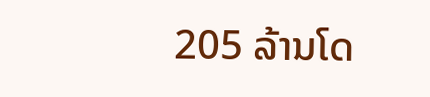205 ລ້ານໂດ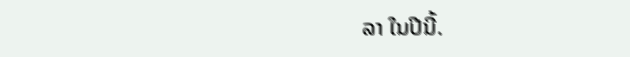ລາ ໃນປີນີ້.